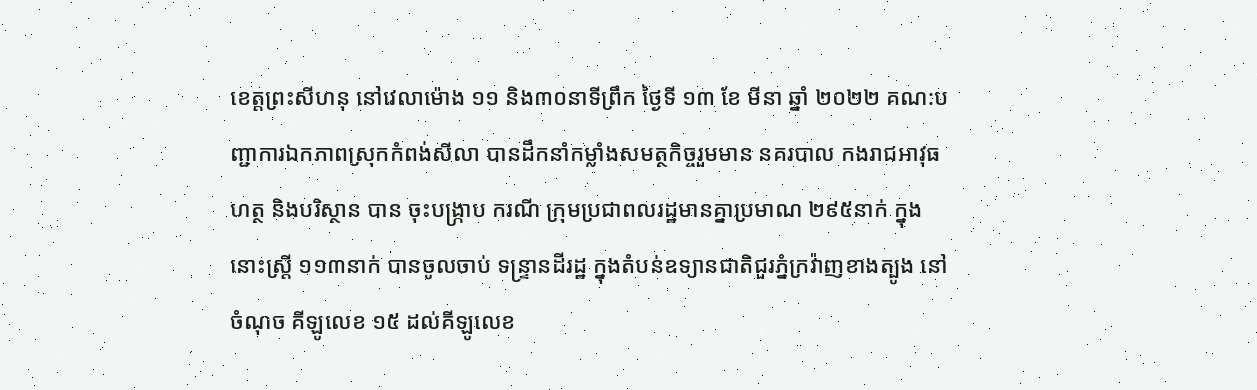ខេត្តព្រះសីហនុ នៅវេលាម៉ោង ១១ និង៣០នាទីព្រឹក ថ្ងៃទី ១៣ ខែ មីនា ឆ្នាំ ២០២២ គណ:បញ្ជាការឯកភាពស្រុកកំពង់សីលា បានដឹកនាំកម្លាំងសមត្ថកិច្ចរួមមាន នគរបាល កងរាជអាវុធហត្ថ និងបរិស្ថាន បាន ចុះបង្ក្រាប ករណី ក្រុមប្រជាពលរដ្ឋមានគ្នាប្រមាណ ២៩៥នាក់ ក្នុង នោះស្ត្រី ១១៣នាក់ បានចូលចាប់ ទន្ទ្រានដីរដ្ឋ ក្នុងតំបន់ឧទ្យានជាតិជួរភ្នំក្រវ៉ាញខាងត្បូង នៅចំណុច គីឡូលេខ ១៥ ដល់គីឡូលេខ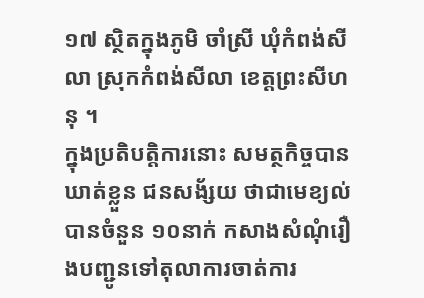១៧ ស្ថិតក្នុងភូមិ ចាំស្រី ឃុំកំពង់សីលា ស្រុកកំពង់សីលា ខេត្តព្រះសីហនុ ។
ក្នុងប្រតិបត្តិការនោះ សមត្ថកិច្ចបានឃាត់ខ្លួន ជនសង័្សយ ថាជាមេខ្យល់បានចំនួន ១០នាក់ កសាងសំណុំរឿងបញ្ជូនទៅតុលាការចាត់ការ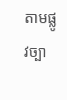តាមផ្លូវច្បា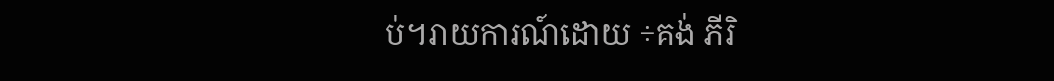ប់។រាយការណ៍ដោយ ÷គង់ ភីរិ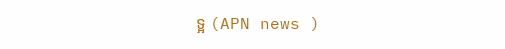ទ្អ (APN news )